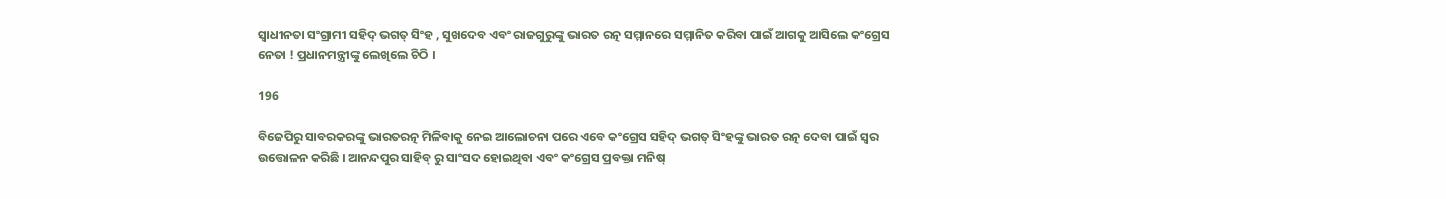ସ୍ୱାଧୀନତା ସଂଗ୍ରାମୀ ସହିଦ୍ ଭଗତ୍ ସିଂହ , ସୁଖଦେବ ଏବଂ ରାଜଗୁରୁଙ୍କୁ ଭାରତ ରତ୍ନ ସମ୍ମାନରେ ସମ୍ମାନିତ କରିବା ପାଇଁ ଆଗକୁ ଆସିଲେ କଂଗ୍ରେସ ନେତା ! ପ୍ରଧାନମନ୍ତ୍ରୀଙ୍କୁ ଲେଖିଲେ ଚିଠି ।

196

ବିଜେପିରୁ ସାବରକରଙ୍କୁ ଭାରତରତ୍ନ ମିଳିବାକୁ ନେଇ ଆଲୋଚନା ପରେ ଏବେ କଂଗ୍ରେସ ସହିଦ୍ ଭଗତ୍ ସିଂହଙ୍କୁ ଭାରତ ରତ୍ନ ଦେବା ପାଇଁ ସ୍ୱର ଉତ୍ତୋଳନ କରିଛି । ଆନନ୍ଦପୁର ସାହିବ୍ ରୁ ସାଂସଦ ହୋଇଥିବା ଏବଂ କଂଗ୍ରେସ ପ୍ରବକ୍ତା ମନିଷ୍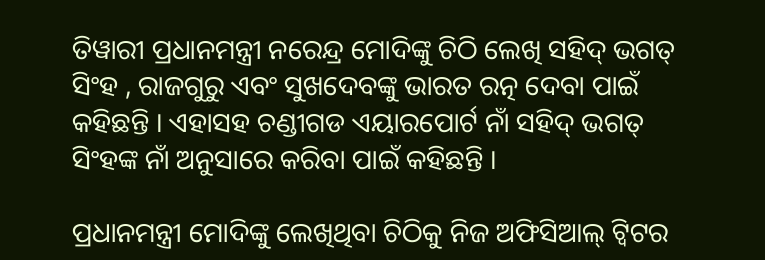ତିୱାରୀ ପ୍ରଧାନମନ୍ତ୍ରୀ ନରେନ୍ଦ୍ର ମୋଦିଙ୍କୁ ଚିଠି ଲେଖି ସହିଦ୍ ଭଗତ୍ ସିଂହ , ରାଜଗୁରୁ ଏବଂ ସୁଖଦେବଙ୍କୁ ଭାରତ ରତ୍ନ ଦେବା ପାଇଁ କହିଛନ୍ତି । ଏହାସହ ଚଣ୍ଡୀଗଡ ଏୟାରପୋର୍ଟ ନାଁ ସହିଦ୍ ଭଗତ୍ ସିଂହଙ୍କ ନାଁ ଅନୁସାରେ କରିବା ପାଇଁ କହିଛନ୍ତି ।

ପ୍ରଧାନମନ୍ତ୍ରୀ ମୋଦିଙ୍କୁ ଲେଖିଥିବା ଚିଠିକୁ ନିଜ ଅଫିସିଆଲ୍ ଟ୍ୱିଟର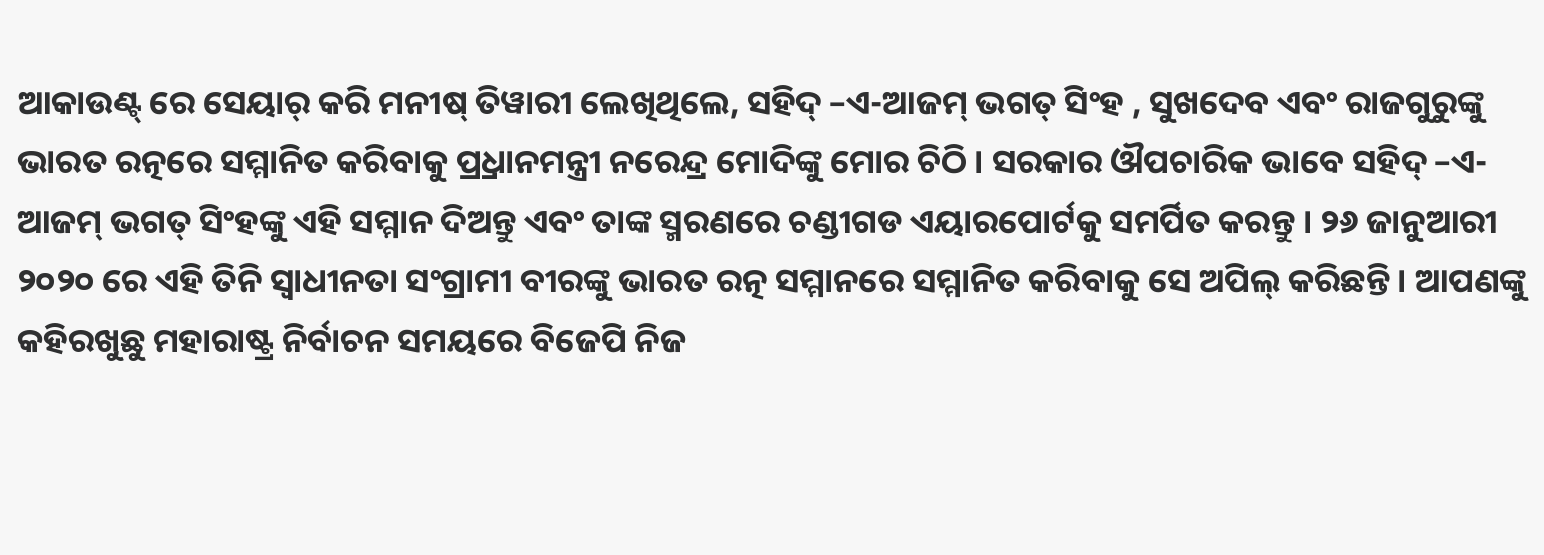ଆକାଉଣ୍ଟ୍ ରେ ସେୟାର୍ କରି ମନୀଷ୍ ତିୱାରୀ ଲେଖିଥିଲେ, ସହିଦ୍ –ଏ-ଆଜମ୍ ଭଗତ୍ ସିଂହ , ସୁଖଦେବ ଏବଂ ରାଜଗୁରୁଙ୍କୁ ଭାରତ ରତ୍ନରେ ସମ୍ମାନିତ କରିବାକୁ ପ୍ର୍ରଧାନମନ୍ତ୍ରୀ ନରେନ୍ଦ୍ର ମୋଦିଙ୍କୁ ମୋର ଚିଠି । ସରକାର ଔପଚାରିକ ଭାବେ ସହିଦ୍ –ଏ-ଆଜମ୍ ଭଗତ୍ ସିଂହଙ୍କୁ ଏହି ସମ୍ମାନ ଦିଅନ୍ତୁ ଏବଂ ତାଙ୍କ ସ୍ମରଣରେ ଚଣ୍ଡୀଗଡ ଏୟାରପୋର୍ଟକୁ ସମର୍ପିତ କରନ୍ତୁ । ୨୬ ଜାନୁଆରୀ ୨୦୨୦ ରେ ଏହି ତିନି ସ୍ୱାଧୀନତା ସଂଗ୍ରାମୀ ବୀରଙ୍କୁ ଭାରତ ରତ୍ନ ସମ୍ମାନରେ ସମ୍ମାନିତ କରିବାକୁ ସେ ଅପିଲ୍ କରିଛନ୍ତି । ଆପଣଙ୍କୁ କହିରଖୁଛୁ ମହାରାଷ୍ଟ୍ର ନିର୍ବାଚନ ସମୟରେ ବିଜେପି ନିଜ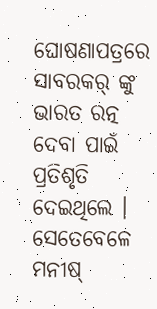ଘୋଷଣାପତ୍ରରେ ସାବରକର୍ ଙ୍କୁ ଭାରତ ରତ୍ନ ଦେବା ପାଇଁ ପ୍ରତିଶୃତି ଦେଇଥିଲେ । ସେତେବେଳେ ମନୀଷ୍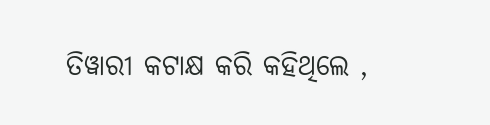ତିୱାରୀ କଟାକ୍ଷ କରି କହିଥିଲେ ,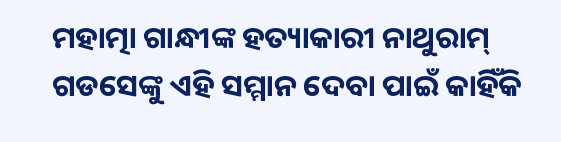ମହାତ୍ମା ଗାନ୍ଧୀଙ୍କ ହତ୍ୟାକାରୀ ନାଥୁରାମ୍ ଗଡସେଙ୍କୁ ଏହି ସମ୍ମାନ ଦେବା ପାଇଁ କାହିଁକି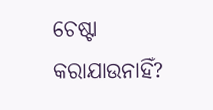ଚେଷ୍ଟା କରାଯାଉନାହିଁ?